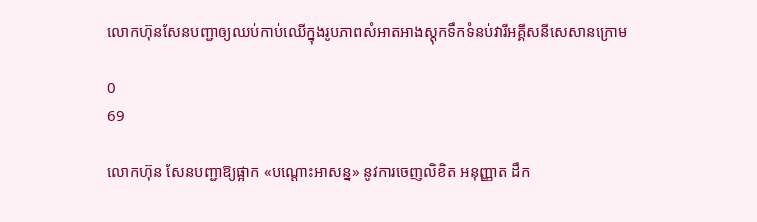លោកហ៊ុនសែនបញ្ជាឲ្យឈប់កាប់ឈើក្នុងរូបភាពសំអាតអាងស្តុកទឹកទំនប់វារីអគ្គីសនីសេសានក្រោម

0
69

លោកហ៊ុន សែនបញ្ជាឱ្យផ្អាក «បណ្តោះអាសន្ន» នូវការចេញលិខិត អនុញ្ញាត ដឹក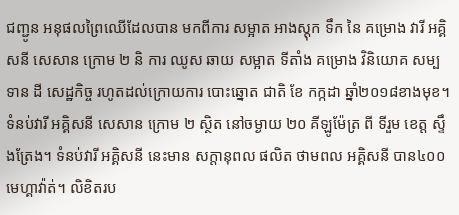ជញ្ជូន អនុផលព្រៃឈើដែលបាន មកពីការ សម្អាត អាងស្តុក ទឹក នៃ គម្រោង វារី អគ្គិសនី សេសាន ក្រោម ២ និ ការ ឈូស ឆាយ សម្អាត ទីតាំង គម្រោង វិនិយោគ សម្បទាន ដី សេដ្ឋកិច្ច រហូតដល់ក្រោយការ បោះឆ្នោត ជាតិ ខែ កក្កដា ឆ្នាំ២០១៨ខាងមុខ។ ទំនប់វារី អគ្គិសនី សេសាន ក្រោម ២ ស្ថិត នៅចម្ងាយ ២០ គីឡូម៉ែត្រ ពី ទីរួម ខេត្ត ស្ទឹងត្រែង។ ទំនប់វារី អគ្គិសនី នេះមាន សក្តានុពល ផលិត ថាមពល អគ្គិសនី បាន៤០០ មេហ្គាវ៉ាត់។ លិខិតរប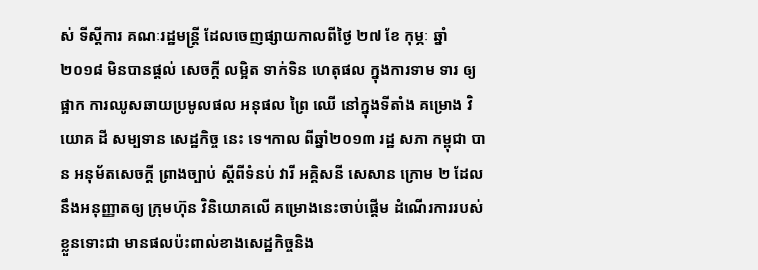ស់ ទីស្តីការ គណៈរដ្ឋមន្ត្រី ដែលចេញផ្សាយកាលពីថ្ងៃ ២៧ ខែ កុម្ភៈ ឆ្នាំ ២០១៨ មិនបានផ្តល់ សេចក្តី លម្អិត ទាក់ទិន ហេតុផល ក្នុងការទាម ទារ ឲ្យផ្អាក ការឈូសឆាយប្រមូលផល អនុផល ព្រៃ ឈើ នៅក្នុងទីតាំង គម្រោង វិយោគ ដី សម្បទាន សេដ្ឋកិច្ច នេះ ទេ។កាល ពីឆ្នាំ២០១៣ រដ្ឋ សភា កម្ពុជា បាន អនុម័តសេចក្តី ព្រាងច្បាប់ ស្តីពីទំនប់ វារី អគ្គិសនី សេសាន ក្រោម ២ ដែលនឹងអនុញ្ញាតឲ្យ ក្រុមហ៊ុន វិនិយោគលើ គម្រោងនេះចាប់ផ្តើម ដំណើរការរបស់ខ្លួនទោះជា មានផលប៉ះពាល់ខាងសេដ្ឋកិច្ចនិង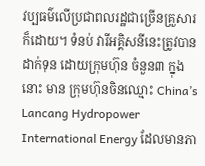វប្បធម៌លើប្រជាពលរដ្ឋជាច្រើនគ្រួសារក៏ដោយ។ ទំនប់ វារីអគ្គិសនីនេះត្រូវបានដាក់ទុន ដោយក្រុមហ៊ុន ចំនួន៣ ក្នុង នោះ មាន ក្រុមហ៊ុនចិនឈ្មោះ China’s Lancang Hydropower International Energy ដែលមានភា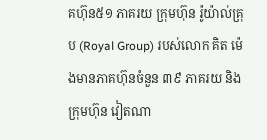គហ៊ុន៥១ ភាគរយ ក្រុមហ៊ុន រ៉ូយ៉ាល់គ្រុប (Royal Group) របស់លោក គិត ម៉េងមានភាគហ៊ុនចំនួន ៣៩ ភាគរយ និង ក្រុមហ៊ុន វៀតណា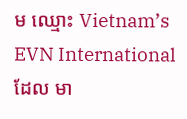ម ឈ្មោះ Vietnam’s EVN International ដែល មា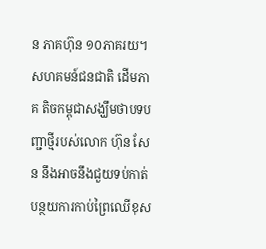ន ភាគហ៊ុន ១០ភាគរយ។ សហគមន៍ជនជាតិ ដើមភាគ តិចកម្ពុជាសង្ឃឹមថាបទបញ្ជាថ្មីរបស់លោក ហ៊ុន សែន នឹងអាចនឹងជួយទប់កាត់បន្ថយការកាប់ព្រៃឈើខុស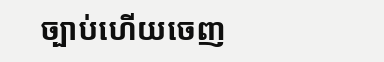ច្បាប់ហើយចេញ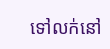ទៅលក់នៅ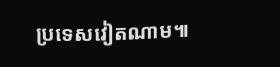ប្រទេសវៀតណាម៕